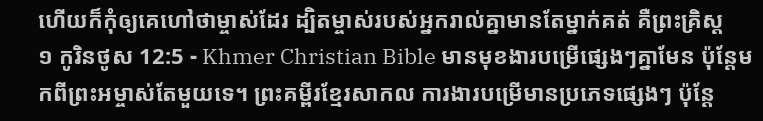ហើយក៏កុំឲ្យគេហៅថាម្ចាស់ដែរ ដ្បិតម្ចាស់របស់អ្នករាល់គ្នាមានតែម្នាក់គត់ គឺព្រះគ្រិស្ដ
១ កូរិនថូស 12:5 - Khmer Christian Bible មានមុខងារបម្រើផ្សេងៗគ្នាមែន ប៉ុន្ដែមកពីព្រះអម្ចាស់តែមួយទេ។ ព្រះគម្ពីរខ្មែរសាកល ការងារបម្រើមានប្រភេទផ្សេងៗ ប៉ុន្តែ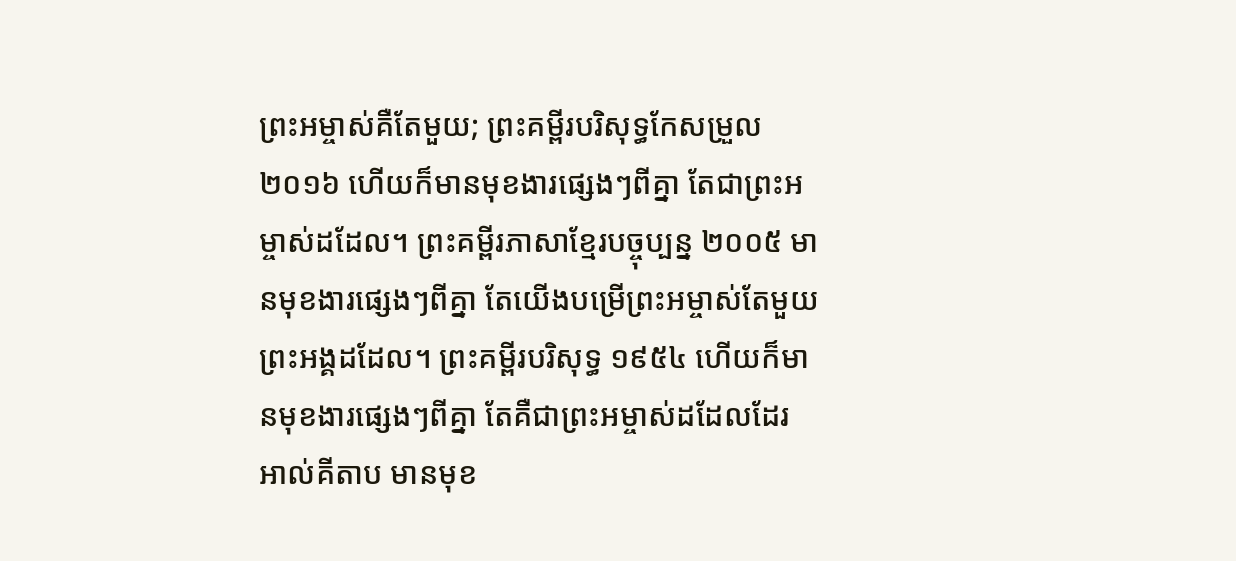ព្រះអម្ចាស់គឺតែមួយ; ព្រះគម្ពីរបរិសុទ្ធកែសម្រួល ២០១៦ ហើយក៏មានមុខងារផ្សេងៗពីគ្នា តែជាព្រះអម្ចាស់ដដែល។ ព្រះគម្ពីរភាសាខ្មែរបច្ចុប្បន្ន ២០០៥ មានមុខងារផ្សេងៗពីគ្នា តែយើងបម្រើព្រះអម្ចាស់តែមួយព្រះអង្គដដែល។ ព្រះគម្ពីរបរិសុទ្ធ ១៩៥៤ ហើយក៏មានមុខងារផ្សេងៗពីគ្នា តែគឺជាព្រះអម្ចាស់ដដែលដែរ អាល់គីតាប មានមុខ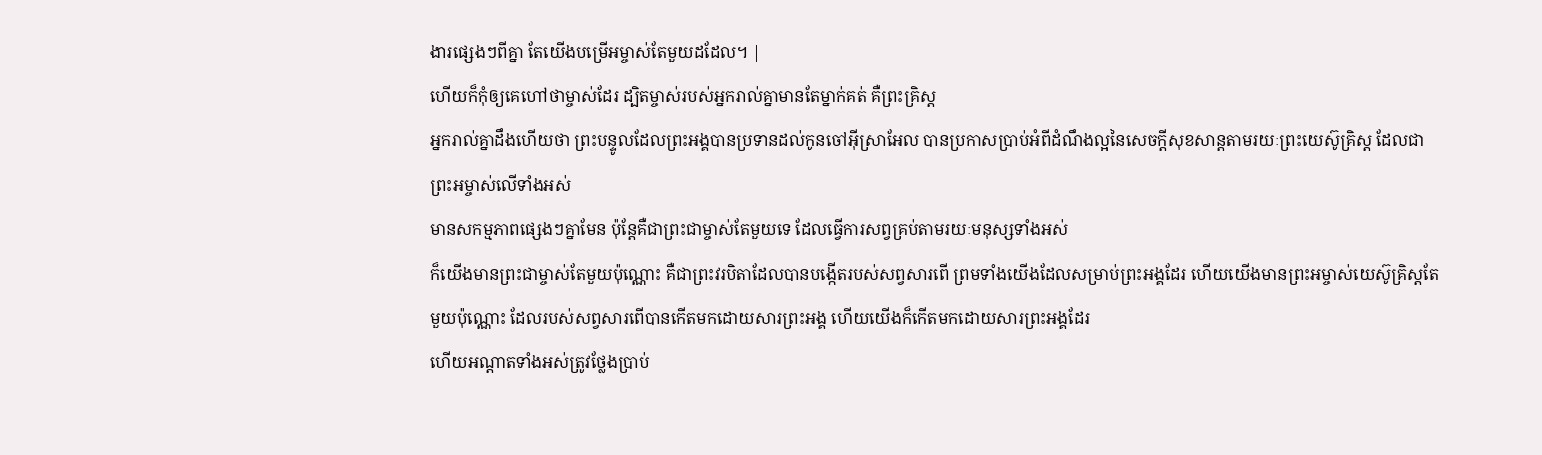ងារផ្សេងៗពីគ្នា តែយើងបម្រើអម្ចាស់តែមួយដដែល។ |
ហើយក៏កុំឲ្យគេហៅថាម្ចាស់ដែរ ដ្បិតម្ចាស់របស់អ្នករាល់គ្នាមានតែម្នាក់គត់ គឺព្រះគ្រិស្ដ
អ្នករាល់គ្នាដឹងហើយថា ព្រះបន្ទូលដែលព្រះអង្គបានប្រទានដល់កូនចៅអ៊ីស្រាអែល បានប្រកាសប្រាប់អំពីដំណឹងល្អនៃសេចក្ដីសុខសាន្ដតាមរយៈព្រះយេស៊ូគ្រិស្ដ ដែលជាព្រះអម្ចាស់លើទាំងអស់
មានសកម្មភាពផ្សេងៗគ្នាមែន ប៉ុន្ដែគឺជាព្រះជាម្ចាស់តែមួយទេ ដែលធ្វើការសព្វគ្រប់តាមរយៈមនុស្សទាំងអស់
ក៏យើងមានព្រះជាម្ចាស់តែមួយប៉ុណ្ណោះ គឺជាព្រះវរបិតាដែលបានបង្កើតរបស់សព្វសារពើ ព្រមទាំងយើងដែលសម្រាប់ព្រះអង្គដែរ ហើយយើងមានព្រះអម្ចាស់យេស៊ូគ្រិស្ដតែមួយប៉ុណ្ណោះ ដែលរបស់សព្វសារពើបានកើតមកដោយសារព្រះអង្គ ហើយយើងក៏កើតមកដោយសារព្រះអង្គដែរ
ហើយអណ្ដាតទាំងអស់ត្រូវថ្លែងប្រាប់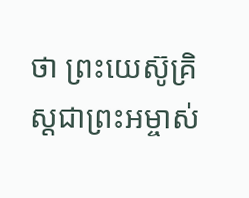ថា ព្រះយេស៊ូគ្រិស្ដជាព្រះអម្ចាស់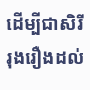ដើម្បីជាសិរីរុងរឿងដល់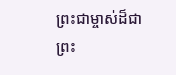ព្រះជាម្ចាស់ដ៏ជាព្រះ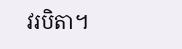វរបិតា។